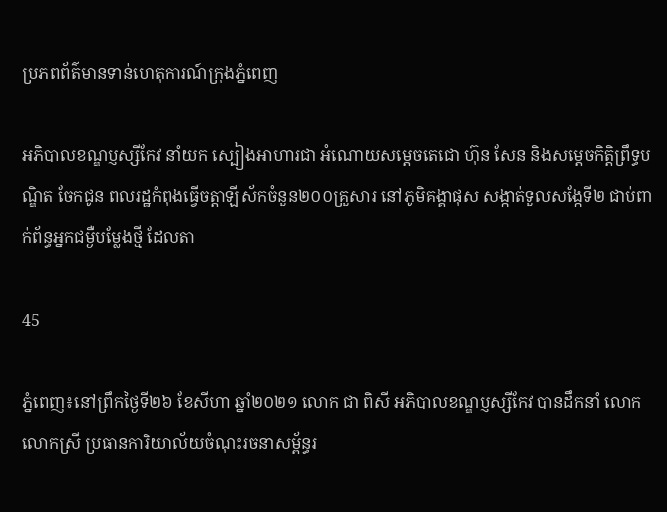ប្រភពព័ត៌មានទាន់ហេតុការណ៍ក្រុងភ្នំពេញ

អភិបាលខណ្ឌប្ញស្សីកែវ នាំយក ស្បៀងអាហារជា អំណោយសម្ដេចតេជោ ហ៊ុន សែន និងសម្ដេចកិត្តិព្រឹទ្ធបណ្ឌិត ចែកជូន ពលរដ្ឋកំពុងធ្វើចត្តាឡីស័កចំនួន២០០គ្រួសារ នៅភូមិគង្គាផុស សង្កាត់ទួលសង្កែទី២ ជាប់ពាក់ព័ន្ធអ្នកជម្ងឺបម្លែងថ្មី ដែលតា

45

ភ្នំពេញ៖នៅព្រឹកថ្ងៃទី២៦ ខែសីហា ឆ្នាំ២០២១ លោក ជា ពិសី អភិបាលខណ្ឌប្ញស្សីកែវ បានដឹកនាំ លោក លោកស្រី ប្រធានការិយាល័យចំណុះរចនាសម្ព័ន្ធរ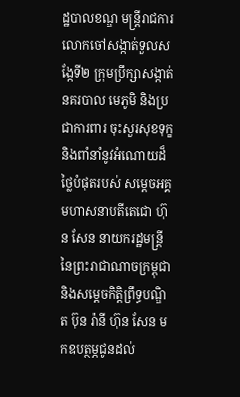ដ្ឋបាលខណ្ឌ មន្ត្រីរាជការ លោកចៅសង្កាត់ទួលសង្កែទី២ ក្រុមប្រឹក្សាសង្កាត់ នគរបាល មេភូមិ និងប្រជាការពារ ចុះសួរសុខទុក្ខ និងពាំនាំនូវអំណោយដ៏ថ្លៃបំផុតរបស់ សម្ដេចអគ្គមហាសនាបតីតេជោ ហ៊ុន សែន នាយករដ្ឋមន្ត្រីនៃព្រះរាជាណាចក្រម្ពុជា និងសម្ដេចកិត្តិព្រឹទ្ធបណ្ឌិត ប៊ុន រ៉ានី ហ៊ុន សែន មកឧបត្ថម្ភជូនដល់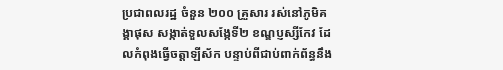ប្រជាពលរដ្ឋ ចំនួន ២០០ គ្រួសារ រស់នៅភូមិគង្គាផុស សង្កាត់ទួលសង្កែទី២ ខណ្ឌប្ញស្សីកែវ ដែលកំពុងធ្វើចត្តាឡីស័ក បន្ទាប់ពីជាប់ពាក់ព័ន្ធនឹង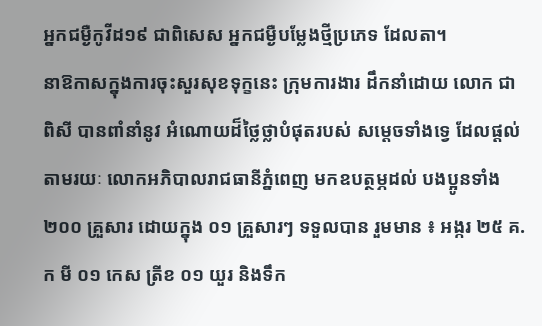អ្នកជម្ងឺកូវីដ១៩ ជាពិសេស អ្នកជម្ងឺបម្លែងថ្មីប្រភេទ ដែលតា។
នាឱកាសក្នុងការចុះសួរសុខទុក្ខនេះ ក្រុមការងារ ដឹកនាំដោយ លោក ជា ពិសី បានពាំនាំនូវ អំណោយដ៏ថ្លៃថ្លាបំផុតរបស់ សម្ដេចទាំងទ្វេ ដែលផ្ដល់តាមរយៈ លោកអភិបាលរាជធានីភ្នំពេញ មកឧបត្ថម្ភដល់ បងប្អូនទាំង ២០០ គ្រួសារ ដោយក្នុង ០១ គ្រួសារៗ ទទួលបាន រួមមាន ៖ អង្ករ ២៥ គ.ក មី ០១ កេស ត្រីខ ០១ យួរ និងទឹក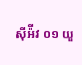ស៊ីអ៉ីវ ០១ យួ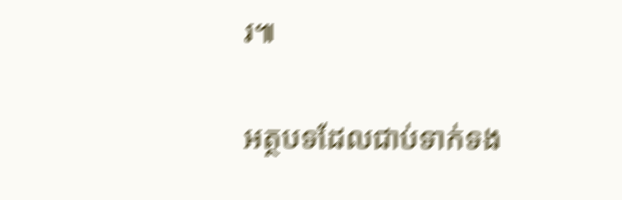រ៕

អត្ថបទដែលជាប់ទាក់ទង